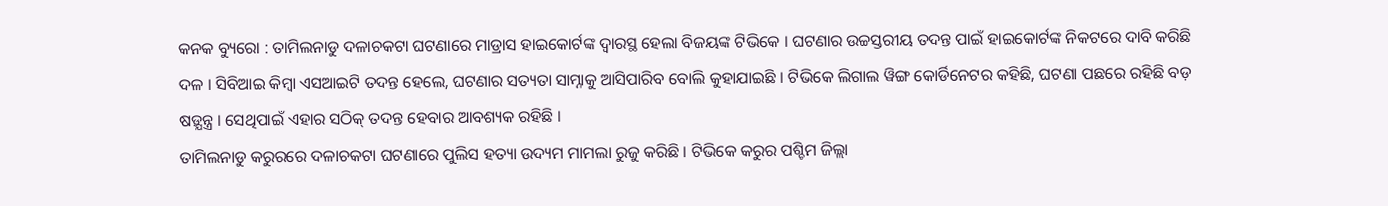କନକ ବ୍ୟୁରୋ : ତାମିଲନାଡୁ ଦଳାଚକଟା ଘଟଣାରେ ମାଡ୍ରାସ ହାଇକୋର୍ଟଙ୍କ ଦ୍ବାରସ୍ଥ ହେଲା ବିଜୟଙ୍କ ଟିଭିକେ । ଘଟଣାର ଉଚ୍ଚସ୍ତରୀୟ ତଦନ୍ତ ପାଇଁ ହାଇକୋର୍ଟଙ୍କ ନିକଟରେ ଦାବି କରିଛି ଦଳ । ସିବିଆଇ କିମ୍ବା ଏସଆଇଟି ତଦନ୍ତ ହେଲେ, ଘଟଣାର ସତ୍ୟତା ସାମ୍ନାକୁ ଆସିପାରିବ ବୋଲି କୁହାଯାଇଛି । ଟିଭିକେ ଲିଗାଲ ୱିଙ୍ଗ କୋର୍ଡିନେଟର କହିଛି, ଘଟଣା ପଛରେ ରହିଛି ବଡ଼ ଷଡ଼୍ଯନ୍ତ୍ର । ସେଥିପାଇଁ ଏହାର ସଠିକ୍ ତଦନ୍ତ ହେବାର ଆବଶ୍ୟକ ରହିଛି ।
ତାମିଲନାଡୁ କରୁରରେ ଦଳାଚକଟା ଘଟଣାରେ ପୁଲିସ ହତ୍ୟା ଉଦ୍ୟମ ମାମଲା ରୁଜୁ କରିଛି । ଟିଭିକେ କରୁର ପଶ୍ଚିମ ଜିଲ୍ଲା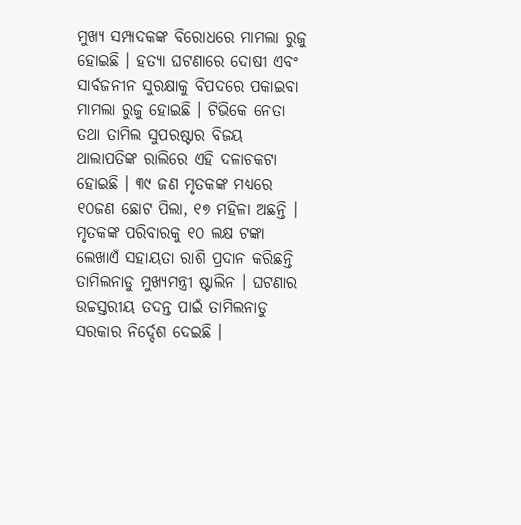ମୁଖ୍ୟ ସମ୍ପାଦକଙ୍କ ବିରୋଧରେ ମାମଲା ରୁଜୁ ହୋଇଛି । ହତ୍ୟା ଘଟଣାରେ ଦୋଷୀ ଏବଂ ସାର୍ବଜନୀନ ସୁରକ୍ଷାକୁ ବିପଦରେ ପକାଇବା ମାମଲା ରୁଜୁ ହୋଇଛି । ଟିଭିକେ ନେତା ତଥା ତାମିଲ ସୁପରଷ୍ଟାର ବିଜୟ ଥାଲାପତିଙ୍କ ରାଲିରେ ଏହି ଦଳାଚକଟା ହୋଇଛି । ୩୯ ଜଣ ମୃତକଙ୍କ ମଧ୍ୟରେ ୧୦ଜଣ ଛୋଟ ପିଲା, ୧୭ ମହିଳା ଅଛନ୍ତି । ମୃତକଙ୍କ ପରିବାରକୁ ୧୦ ଲକ୍ଷ ଟଙ୍କା ଲେଖାଏଁ ସହାୟତା ରାଶି ପ୍ରଦାନ କରିଛନ୍ତି ତାମିଲନାଡୁ ମୁଖ୍ୟମନ୍ତ୍ରୀ ଷ୍ଟାଲିନ । ଘଟଣାର ଉଚ୍ଚସ୍ତରୀୟ ତଦନ୍ତ ପାଇଁ ତାମିଲନାଡୁ ସରକାର ନିର୍ଦ୍ଦେଶ ଦେଇଛି ।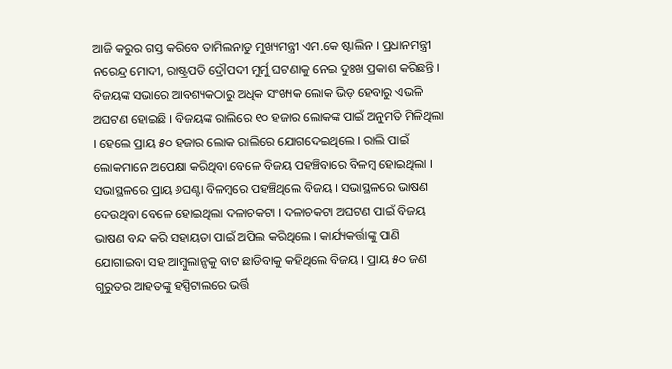ଆଜି କରୁର ଗସ୍ତ କରିବେ ତାମିଲନାଡୁ ମୁଖ୍ୟମନ୍ତ୍ରୀ ଏମ.କେ ଷ୍ଟାଲିନ । ପ୍ରଧାନମନ୍ତ୍ରୀ ନରେନ୍ଦ୍ର ମୋଦୀ, ରାଷ୍ଟ୍ରପତି ଦ୍ରୌପଦୀ ମୁର୍ମୁ ଘଟଣାକୁ ନେଇ ଦୁଃଖ ପ୍ରକାଶ କରିଛନ୍ତି ।
ବିଜୟଙ୍କ ସଭାରେ ଆବଶ୍ୟକଠାରୁ ଅଧିକ ସଂଖ୍ୟକ ଲୋକ ଭିଡ଼ ହେବାରୁ ଏଭଳି ଅଘଟଣ ହୋଇଛି । ବିଜୟଙ୍କ ରାଲିରେ ୧୦ ହଜାର ଲୋକଙ୍କ ପାଇଁ ଅନୁମତି ମିଳିଥିଲା । ହେଲେ ପ୍ରାୟ ୫୦ ହଜାର ଲୋକ ରାଲିରେ ଯୋଗଦେଇଥିଲେ । ରାଲି ପାଇଁ ଲୋକମାନେ ଅପେକ୍ଷା କରିଥିବା ବେଳେ ବିଜୟ ପହଞ୍ଚିବାରେ ବିଳମ୍ବ ହୋଇଥିଲା । ସଭାସ୍ଥଳରେ ପ୍ରାୟ ୬ଘଣ୍ଟା ବିଳମ୍ବରେ ପହଞ୍ଚିଥିଲେ ବିଜୟ । ସଭାସ୍ଥଳରେ ଭାଷଣ ଦେଉଥିବା ବେଳେ ହୋଇଥିଲା ଦଳାଚକଟା । ଦଳାଚକଟା ଅଘଟଣ ପାଇଁ ବିଜୟ ଭାଷଣ ବନ୍ଦ କରି ସହାୟତା ପାଇଁ ଅପିଲ କରିଥିଲେ । କାର୍ଯ୍ୟକର୍ତ୍ତାଙ୍କୁ ପାଣି ଯୋଗାଇବା ସହ ଆମ୍ବୁଲାନ୍ସକୁ ବାଟ ଛାଡିବାକୁ କହିଥିଲେ ବିଜୟ । ପ୍ରାୟ ୫୦ ଜଣ ଗୁରୁତର ଆହତଙ୍କୁ ହସ୍ପିଟାଲରେ ଭର୍ତ୍ତି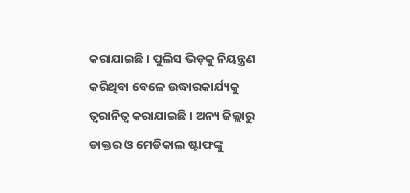କରାଯାଇଛି । ପୁଲିସ ଭିଡ଼କୁ ନିୟନ୍ତ୍ରଣ କରିଥିବା ବେଳେ ଉଦ୍ଧାରକାର୍ଯ୍ୟକୁ ତ୍ବରାନିତ୍ବ କରାଯାଇଛି । ଅନ୍ୟ ଜିଲ୍ଲାରୁ ଡାକ୍ତର ଓ ମେଡିକାଲ ଷ୍ଟାଫଙ୍କୁ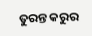ତୁରନ୍ତ କରୁର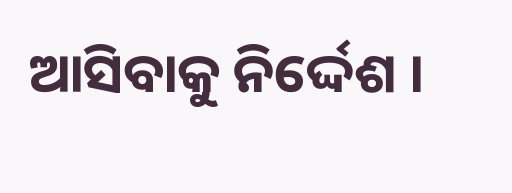ଆସିବାକୁ ନିର୍ଦ୍ଦେଶ ।